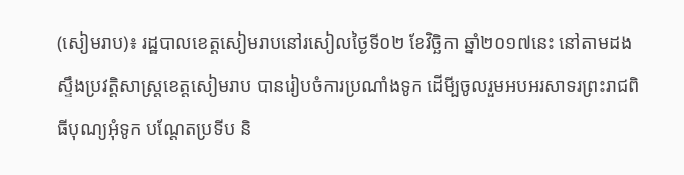(សៀមរាប)៖ រដ្ឋបាលខេត្តសៀមរាបនៅរសៀលថ្ងៃទី០២ ខែវិច្ឆិកា ឆ្នាំ២០១៧នេះ នៅតាមដងស្ទឹងប្រវត្តិសាស្ត្រខេត្តសៀមរាប បានរៀបចំការប្រណាំងទូក ដើមី្បចូលរួមអបអរសាទរព្រះរាជពិធីបុណ្យអុំទូក បណ្តែតប្រទីប និ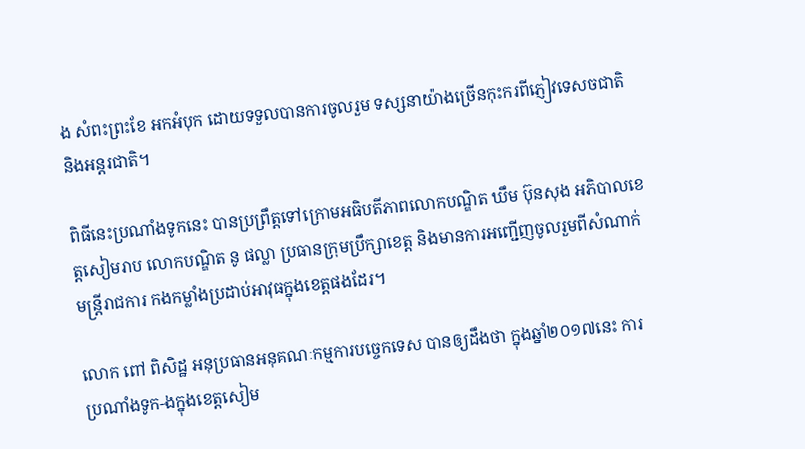ង សំពះព្រះខែ អកអំបុក ដោយទទួលបានការចូលរួម ទស្សនាយ៉ាងច្រើនកុះករពីភ្ញៀវទេសចជាតិ និងអន្តរជាតិ។

ពិធីនេះប្រណាំងទូកនេះ បានប្រព្រឹត្តទៅក្រោមអធិបតីភាពលោកបណ្ឌិត ឃឹម ប៊ុនសុង អភិបាលខេត្តសៀមរាប លោកបណ្ឌិត នូ ផល្លា ប្រធានក្រុមប្រឹក្សាខេត្ត និងមានការអញ្ជើញចូលរួមពីសំណាក់មន្រ្តីរាជការ កងកម្លាំងប្រដាប់អាវុធក្នុងខេត្តផងដែរ។

លោក ពៅ ពិសិដ្ឋ អនុប្រធានអនុគណៈកម្មការបច្ចេកទេស បានឲ្យដឹងថា ក្នុងឆ្នាំ២០១៧នេះ ការប្រណាំងទូក-ងក្នុងខេត្តសៀម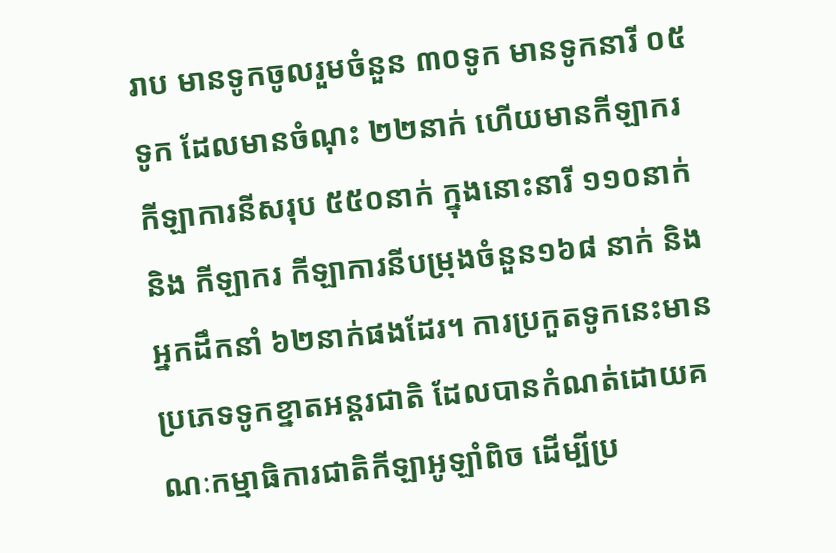រាប មានទូកចូលរួមចំនួន ៣០ទូក មានទូកនារី ០៥ទូក ដែលមានចំណុះ ២២នាក់ ហើយមានកីឡាករ កីឡាការនីសរុប ៥៥០នាក់ ក្នុងនោះនារី ១១០នាក់ និង កីឡាករ កីឡាការនីបម្រុងចំនួន១៦៨ នាក់ និង អ្នកដឹកនាំ ៦២នាក់ផងដែរ។ ការប្រកួតទូកនេះមានប្រភេទទូកខ្នាតអន្តរជាតិ ដែលបានកំណត់ដោយគណៈកម្មាធិការជាតិកីឡាអូឡាំពិច ដើម្បីប្រ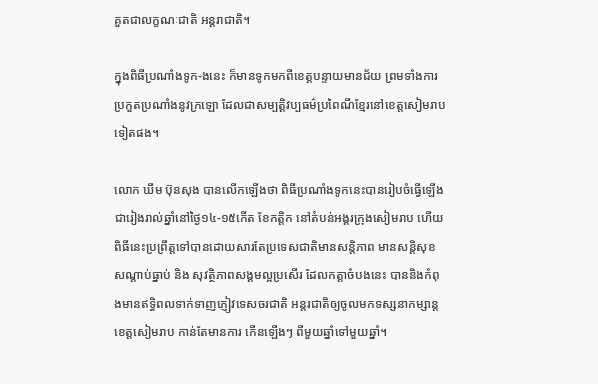គួតជាលក្ខណៈជាតិ អន្តរាជាតិ។

ក្នុងពិធីប្រណាំងទូក-ងនេះ ក៏មានទូកមកពីខេត្តបន្ទាយមានជ័យ ព្រមទាំងការប្រកួតប្រណាំងនូវក្រឡោ ដែលជាសម្បត្តិវប្បធម៌ប្រពៃណីខ្មែរនៅខេត្តសៀមរាបទៀតផង។

លោក ឃឹម ប៊ុនសុង បានលើកឡើងថា ពិធីប្រណាំងទូកនេះបានរៀបចំធ្វើឡើងជារៀងរាល់ឆ្នាំនៅថ្ងៃ១៤-១៥កើត ខែកត្តិក នៅតំបន់អង្គរក្រុងសៀមរាប ហើយពិធីនេះប្រព្រឹត្តទៅបានដោយសារតែប្រទេសជាតិមានសន្តិភាព មានសន្តិសុខ សណ្តាប់ធ្នាប់ និង សុវត្ថិភាពសង្គមល្អប្រសើរ ដែលកត្តាចំបងនេះ បាននិងកំពុងមានឥទ្ធិពលទាក់ទាញភ្ញៀវទេសចរជាតិ អន្តរជាតិឲ្យចូលមកទស្សនាកម្សាន្តខេត្តសៀមរាប កាន់តែមានការ កើនឡើងៗ ពីមួយឆ្នាំទៅមួយឆ្នាំ។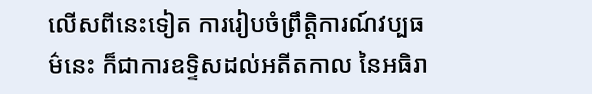លើសពីនេះទៀត ការរៀបចំព្រឹត្តិការណ៍វប្បធម៌នេះ ក៏ជាការឧទ្ទិសដល់អតីតកាល នៃអធិរា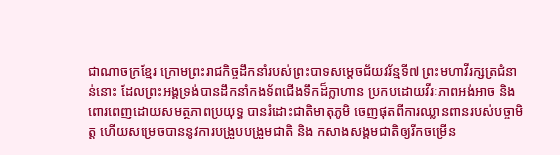ជាណាចក្រខ្មែរ ក្រោមព្រះរាជកិច្ចដឹកនាំរបស់ព្រះបាទសម្តេចជ័យវរ័ន្មទី៧ ព្រះមហាវីរក្សត្រជំនាន់នោះ ដែលព្រះអង្គទ្រង់បានដឹកនាំកងទ័ពជើងទឹកដ៏ក្លាហាន ប្រកបដោយវីរៈភាពអង់អាច និង ពោរពេញដោយសមត្ថភាពប្រយុទ្ធ បានរំដោះជាតិមាតុភូមិ ចេញផុតពីការឈ្លានពានរបស់បច្ចាមិត្ត ហើយសម្រេចបាននូវការបង្រួបបង្រួមជាតិ និង កសាងសង្គមជាតិឲ្យរីកចម្រើន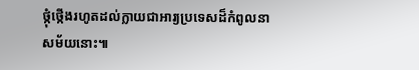ថ្កុំថ្កើងរហូតដល់ក្លាយជាអារ្យប្រទេសដ៏កំពូលនាសម័យនោះ៕